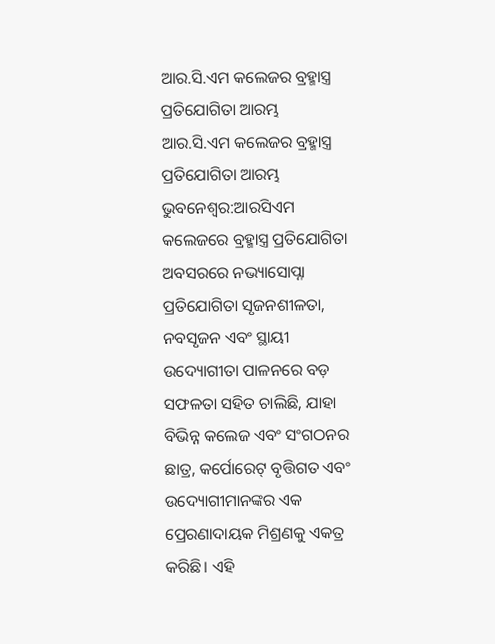ଆର.ସି.ଏମ କଲେଜର ବ୍ରହ୍ମାସ୍ତ୍ର ପ୍ରତିଯୋଗିତା ଆରମ୍ଭ
ଆର.ସି.ଏମ କଲେଜର ବ୍ରହ୍ମାସ୍ତ୍ର ପ୍ରତିଯୋଗିତା ଆରମ୍ଭ
ଭୁବନେଶ୍ୱର:ଆରସିଏମ କଲେଜରେ ବ୍ରହ୍ମାସ୍ତ୍ର ପ୍ରତିଯୋଗିତା ଅବସରରେ ନଭ୍ୟାସୋପ୍ନା ପ୍ରତିଯୋଗିତା ସୃଜନଶୀଳତା, ନବସୃଜନ ଏବଂ ସ୍ଥାୟୀ ଉଦ୍ୟୋଗୀତା ପାଳନରେ ବଡ଼ ସଫଳତା ସହିତ ଚାଲିଛି, ଯାହା ବିଭିନ୍ନ କଲେଜ ଏବଂ ସଂଗଠନର ଛାତ୍ର, କର୍ପୋରେଟ୍ ବୃତ୍ତିଗତ ଏବଂ ଉଦ୍ୟୋଗୀମାନଙ୍କର ଏକ ପ୍ରେରଣାଦାୟକ ମିଶ୍ରଣକୁ ଏକତ୍ର କରିଛି। ଏହି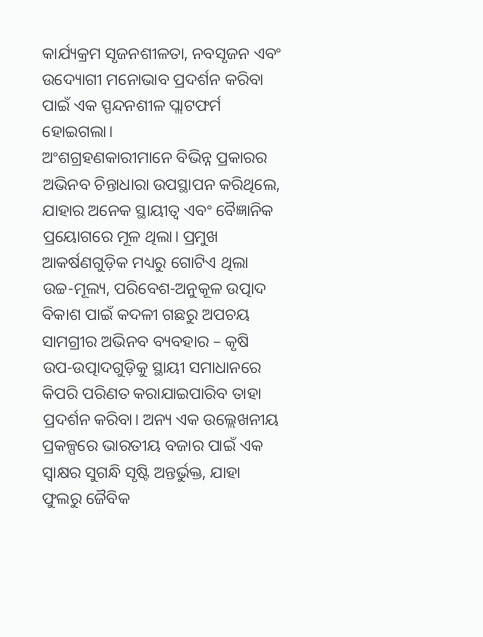କାର୍ଯ୍ୟକ୍ରମ ସୃଜନଶୀଳତା, ନବସୃଜନ ଏବଂ ଉଦ୍ୟୋଗୀ ମନୋଭାବ ପ୍ରଦର୍ଶନ କରିବା ପାଇଁ ଏକ ସ୍ପନ୍ଦନଶୀଳ ପ୍ଲାଟଫର୍ମ ହୋଇଗଲା।
ଅଂଶଗ୍ରହଣକାରୀମାନେ ବିଭିନ୍ନ ପ୍ରକାରର ଅଭିନବ ଚିନ୍ତାଧାରା ଉପସ୍ଥାପନ କରିଥିଲେ, ଯାହାର ଅନେକ ସ୍ଥାୟୀତ୍ୱ ଏବଂ ବୈଜ୍ଞାନିକ ପ୍ରୟୋଗରେ ମୂଳ ଥିଲା। ପ୍ରମୁଖ ଆକର୍ଷଣଗୁଡ଼ିକ ମଧ୍ୟରୁ ଗୋଟିଏ ଥିଲା ଉଚ୍ଚ-ମୂଲ୍ୟ, ପରିବେଶ-ଅନୁକୂଳ ଉତ୍ପାଦ ବିକାଶ ପାଇଁ କଦଳୀ ଗଛରୁ ଅପଚୟ ସାମଗ୍ରୀର ଅଭିନବ ବ୍ୟବହାର – କୃଷି ଉପ-ଉତ୍ପାଦଗୁଡ଼ିକୁ ସ୍ଥାୟୀ ସମାଧାନରେ କିପରି ପରିଣତ କରାଯାଇପାରିବ ତାହା ପ୍ରଦର୍ଶନ କରିବା। ଅନ୍ୟ ଏକ ଉଲ୍ଲେଖନୀୟ ପ୍ରକଳ୍ପରେ ଭାରତୀୟ ବଜାର ପାଇଁ ଏକ ସ୍ୱାକ୍ଷର ସୁଗନ୍ଧି ସୃଷ୍ଟି ଅନ୍ତର୍ଭୁକ୍ତ, ଯାହା ଫୁଲରୁ ଜୈବିକ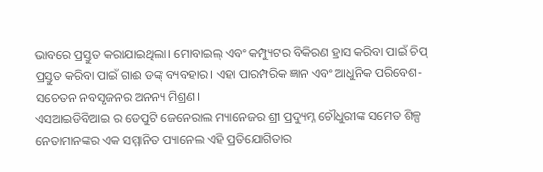ଭାବରେ ପ୍ରସ୍ତୁତ କରାଯାଇଥିଲା। ମୋବାଇଲ୍ ଏବଂ କମ୍ପ୍ୟୁଟର ବିକିରଣ ହ୍ରାସ କରିବା ପାଇଁ ଚିପ୍ ପ୍ରସ୍ତୁତ କରିବା ପାଇଁ ଗାଈ ଡଙ୍କ୍ ବ୍ୟବହାର। ଏହା ପାରମ୍ପରିକ ଜ୍ଞାନ ଏବଂ ଆଧୁନିକ ପରିବେଶ-ସଚେତନ ନବସୃଜନର ଅନନ୍ୟ ମିଶ୍ରଣ।
ଏସଆଇଡିବିଆଇ ର ଡେପୁଟି ଜେନେରାଲ ମ୍ୟାନେଜର ଶ୍ରୀ ପ୍ରଦ୍ୟୁମ୍ନ ଚୌଧୁରୀଙ୍କ ସମେତ ଶିଳ୍ପ ନେତାମାନଙ୍କର ଏକ ସମ୍ମାନିତ ପ୍ୟାନେଲ ଏହି ପ୍ରତିଯୋଗିତାର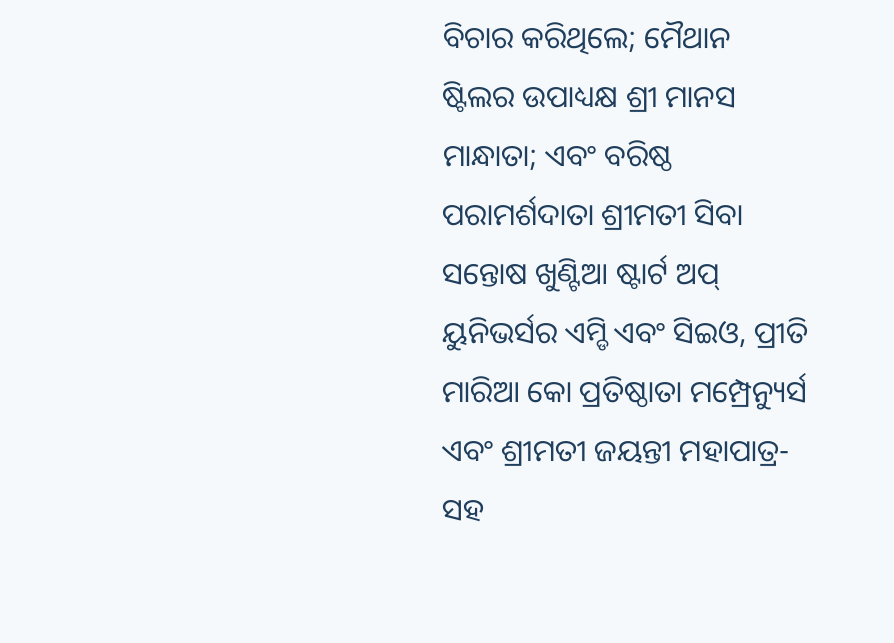ବିଚାର କରିଥିଲେ; ମୈଥାନ ଷ୍ଟିଲର ଉପାଧ୍ୟକ୍ଷ ଶ୍ରୀ ମାନସ ମାନ୍ଧାତା; ଏବଂ ବରିଷ୍ଠ ପରାମର୍ଶଦାତା ଶ୍ରୀମତୀ ସିବା ସନ୍ତୋଷ ଖୁଣ୍ଟିଆ ଷ୍ଟାର୍ଟ ଅପ୍ ୟୁନିଭର୍ସର ଏମ୍ଡି ଏବଂ ସିଇଓ, ପ୍ରୀତି ମାରିଆ କୋ ପ୍ରତିଷ୍ଠାତା ମମ୍ପ୍ରେନ୍ୟୁର୍ସ ଏବଂ ଶ୍ରୀମତୀ ଜୟନ୍ତୀ ମହାପାତ୍ର- ସହ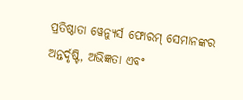ପ୍ରତିଷ୍ଠାତା ୱେନ୍ୟୁର୍ସ ଫୋରମ୍ ସେମାନଙ୍କର ଅନ୍ତର୍ଦୃଷ୍ଟି, ଅଭିଜ୍ଞତା ଏବଂ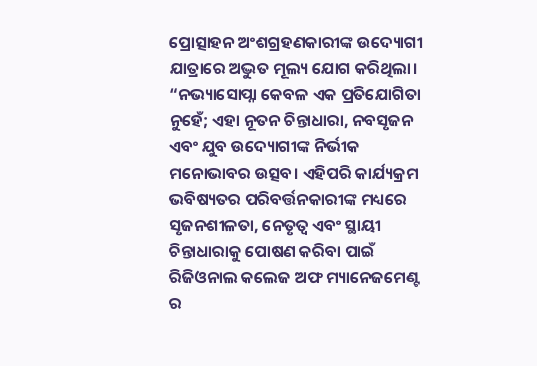ପ୍ରୋତ୍ସାହନ ଅଂଶଗ୍ରହଣକାରୀଙ୍କ ଉଦ୍ୟୋଗୀ ଯାତ୍ରାରେ ଅଦ୍ଭୁତ ମୂଲ୍ୟ ଯୋଗ କରିଥିଲା।
“ନଭ୍ୟାସୋପ୍ନା କେବଳ ଏକ ପ୍ରତିଯୋଗିତା ନୁହେଁ; ଏହା ନୂତନ ଚିନ୍ତାଧାରା, ନବସୃଜନ ଏବଂ ଯୁବ ଉଦ୍ୟୋଗୀଙ୍କ ନିର୍ଭୀକ ମନୋଭାବର ଉତ୍ସବ। ଏହିପରି କାର୍ଯ୍ୟକ୍ରମ ଭବିଷ୍ୟତର ପରିବର୍ତ୍ତନକାରୀଙ୍କ ମଧ୍ୟରେ ସୃଜନଶୀଳତା, ନେତୃତ୍ୱ ଏବଂ ସ୍ଥାୟୀ ଚିନ୍ତାଧାରାକୁ ପୋଷଣ କରିବା ପାଇଁ ରିଜିଓନାଲ କଲେଜ ଅଫ ମ୍ୟାନେଜମେଣ୍ଟ ର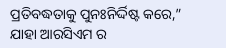ପ୍ରତିବଦ୍ଧତାକୁ ପୁନଃନିର୍ଦ୍ଦିଷ୍ଟ କରେ,” ଯାହା ଆରସିଏମ ର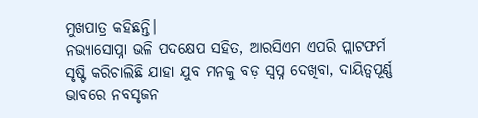ମୁଖପାତ୍ର କହିଛନ୍ତି।
ନଭ୍ୟାସୋପ୍ନା ଭଳି ପଦକ୍ଷେପ ସହିତ, ଆରସିଏମ ଏପରି ପ୍ଲାଟଫର୍ମ ସୃଷ୍ଟି କରିଚାଲିଛି ଯାହା ଯୁବ ମନକୁ ବଡ଼ ସ୍ୱପ୍ନ ଦେଖିବା, ଦାୟିତ୍ୱପୂର୍ଣ୍ଣ ଭାବରେ ନବସୃଜନ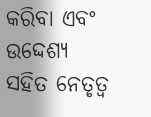କରିବା ଏବଂ ଉଦ୍ଦେଶ୍ୟ ସହିତ ନେତୃତ୍ୱ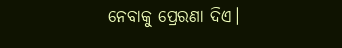ନେବାକୁ ପ୍ରେରଣା ଦିଏ।